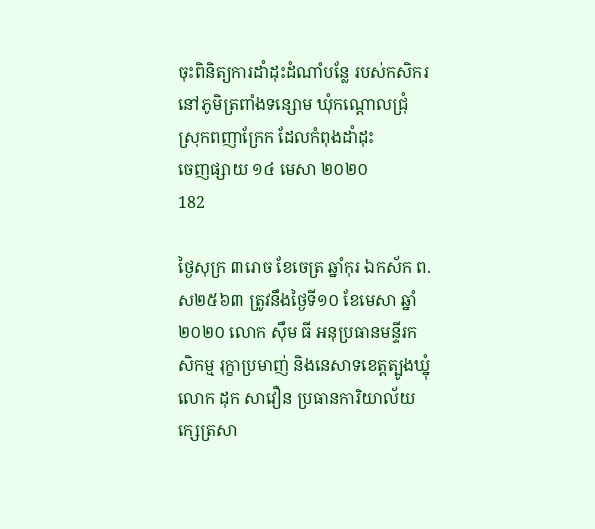ចុះពិនិត្យការដាំដុះដំណាំបន្លែ របស់កសិករនៅភូមិត្រពាំងទន្សោម ឃុំកណ្តោលជ្រុំ ស្រុកពញាក្រែក ដែលកំពុងដាំដុះ
ចេញផ្សាយ ១៤ មេសា ២០២០
182

ថ្ងៃសុក្រ ៣រោច ខែចេត្រ ឆ្នាំកុរ ឯកស័ក ព.ស២៥៦៣ ត្រូវនឹងថ្ងៃទី១០ ខែមេសា ឆ្នាំ២០២០ លោក ស៊ឹម ធី អនុប្រធានមន្ទីរកសិកម្ម រុក្ខាប្រមាញ់ និងនេសាទខេត្តត្បូងឃ្នុំ លោក ដុក សាវឿន ប្រធានការិយាល័យក្សេត្រសា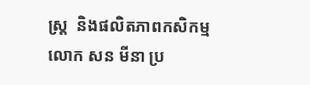ស្ត្រ  និងផលិតភាពកសិកម្ម លោក សន មីនា ប្រ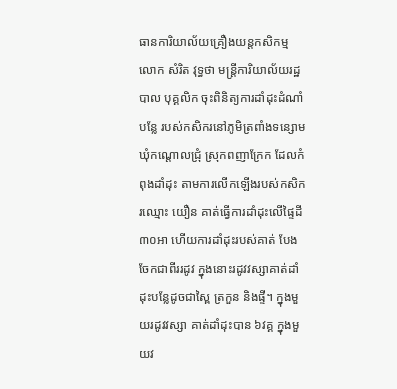ធានការិយាល័យគ្រឿងយន្តកសិកម្ម លោក សំរិត វុទ្ធថា មន្រ្ដីការិយាល័យរដ្ឋបាល បុគ្គលិក ចុះពិនិត្យការដាំដុះដំណាំបន្លែ របស់កសិករនៅភូមិត្រពាំងទន្សោម ឃុំកណ្តោលជ្រុំ ស្រុកពញាក្រែក ដែលកំពុងដាំដុះ តាមការលើកឡើងរបស់កសិករឈ្មោះ យឿន គាត់ធ្វើការដាំដុះលើផ្ទៃដី ៣០អា ហើយការដាំដុះរបស់គាត់ បែងចែកជាពីររដូវ ក្នុងនោះរដូវវស្សាគាត់ដាំដុះបន្លែដូចជាស្ពៃ ត្រកួន និងផ្ទី។ ក្នុងមួយរដូវវស្សា គាត់ដាំដុះបាន ៦វគ្គ ក្នុងមួយវ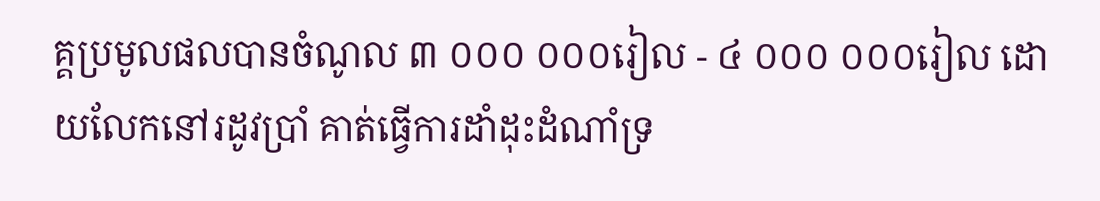គ្គប្រមូលផលបានចំណូល ៣ ០០០ ០០០រៀល - ៤ ០០០ ០០០រៀល ដោយលែកនៅរដូវប្រាំ គាត់ធ្វើការដាំដុះដំណាំទ្រ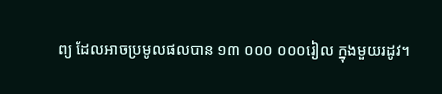ព្យ ដែលអាចប្រមូលផលបាន ១៣ ០០០ ០០០រៀល ក្នុងមួយរដូវ។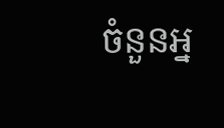ចំនួនអ្ន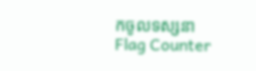កចូលទស្សនា
Flag Counter